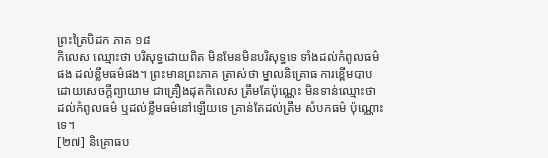ព្រះត្រៃបិដក ភាគ ១៨
កិលេស ឈ្មោះថា បរិសុទ្ធដោយពិត មិនមែនមិនបរិសុទ្ធទេ ទាំងដល់កំពូលធម៌ផង ដល់ខ្លឹមធម៌ផង។ ព្រះមានព្រះភាគ ត្រាស់ថា ម្នាលនិគ្រោធ ការខ្ពើមបាប ដោយសេចក្តីព្យាយាម ជាគ្រឿងដុតកិលេស ត្រឹមតែប៉ុណ្ណេះ មិនទាន់ឈ្មោះថា ដល់កំពូលធម៌ ឬដល់ខ្លឹមធម៌នៅឡើយទេ គ្រាន់តែដល់ត្រឹម សំបកធម៌ ប៉ុណ្ណោះ ទេ។
[២៧] និគ្រោធប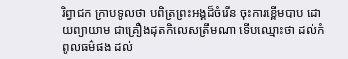រិព្វាជក ក្រាបទូលថា បពិត្រព្រះអង្គដ៏ចំរើន ចុះការខ្ពើមបាប ដោយព្យាយាម ជាគ្រឿងដុតកិលេសត្រឹមណា ទើបឈ្មោះថា ដល់កំពូលធម៌ផង ដល់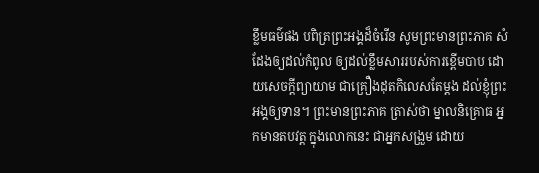ខ្លឹមធម៌ផង បពិត្រព្រះអង្គដ៏ចំរើន សូមព្រះមានព្រះភាគ សំដែងឲ្យដល់កំពូល ឲ្យដល់ខ្លឹមសាររបស់ការខ្ពើមបាប ដោយសេចក្តីព្យាយាម ជាគ្រឿងដុតកិលេសតែម្តង ដល់ខ្ញុំព្រះអង្គឲ្យទាន។ ព្រះមានព្រះភាគ ត្រាស់ថា ម្នាលនិគ្រោធ អ្នកមានតបវត្ត ក្នុងលោកនេះ ជាអ្នកសង្រួម ដោយ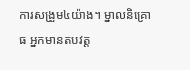ការសង្រួម៤យ៉ាង។ ម្នាលនិគ្រោធ អ្នកមានតបវត្ត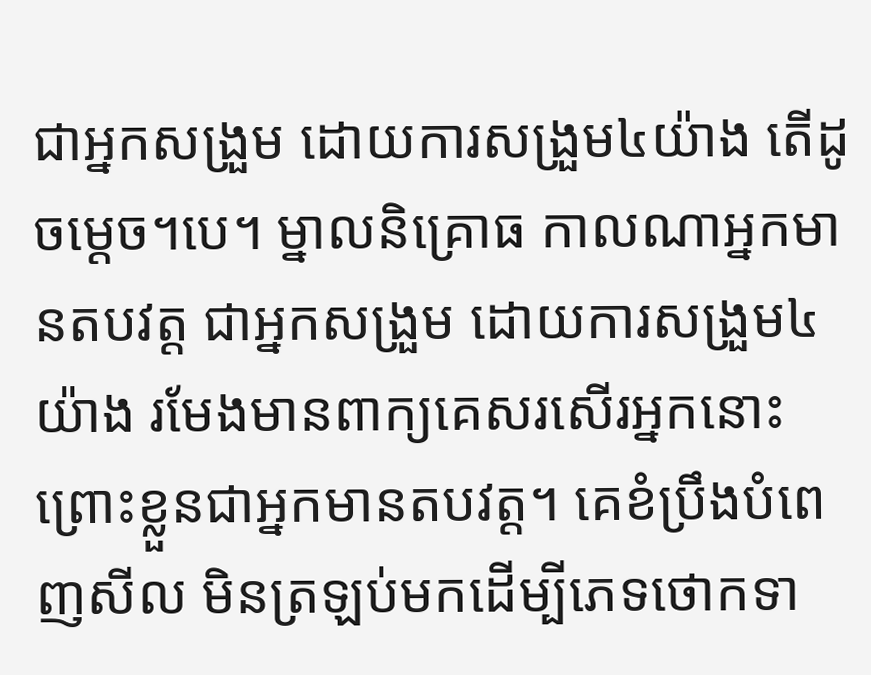ជាអ្នកសង្រួម ដោយការសង្រួម៤យ៉ាង តើដូចម្តេច។បេ។ ម្នាលនិគ្រោធ កាលណាអ្នកមានតបវត្ត ជាអ្នកសង្រួម ដោយការសង្រួម៤យ៉ាង រមែងមានពាក្យគេសរសើរអ្នកនោះ ព្រោះខ្លួនជាអ្នកមានតបវត្ត។ គេខំប្រឹងបំពេញសីល មិនត្រឡប់មកដើម្បីភេទថោកទា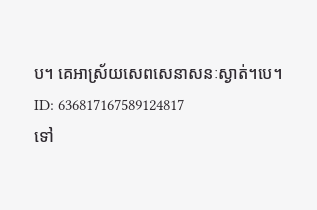ប។ គេអាស្រ័យសេពសេនាសនៈស្ងាត់។បេ។
ID: 636817167589124817
ទៅ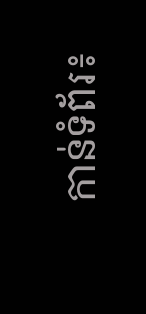កាន់ទំព័រ៖